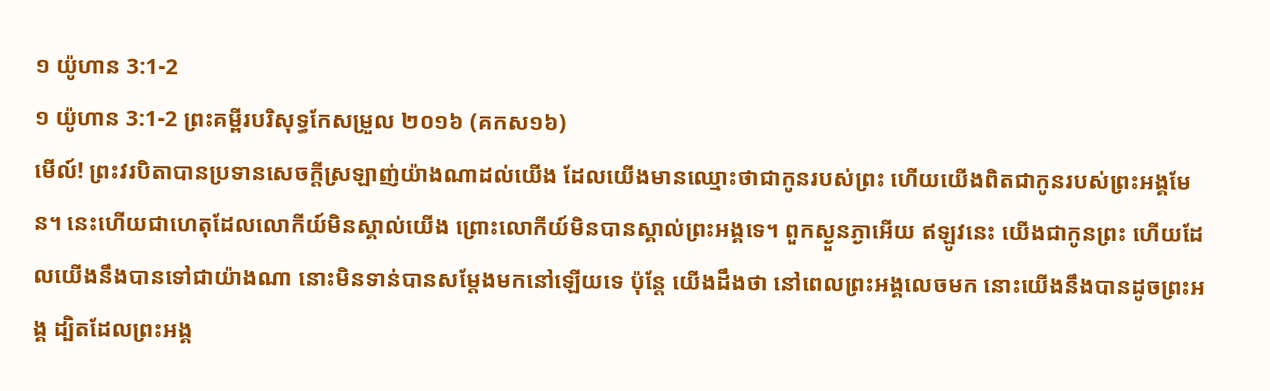១ យ៉ូហាន 3:1-2
១ យ៉ូហាន 3:1-2 ព្រះគម្ពីរបរិសុទ្ធកែសម្រួល ២០១៦ (គកស១៦)
មើល៍! ព្រះវរបិតាបានប្រទានសេចក្ដីស្រឡាញ់យ៉ាងណាដល់យើង ដែលយើងមានឈ្មោះថាជាកូនរបស់ព្រះ ហើយយើងពិតជាកូនរបស់ព្រះអង្គមែន។ នេះហើយជាហេតុដែលលោកីយ៍មិនស្គាល់យើង ព្រោះលោកីយ៍មិនបានស្គាល់ព្រះអង្គទេ។ ពួកស្ងួនភ្ងាអើយ ឥឡូវនេះ យើងជាកូនព្រះ ហើយដែលយើងនឹងបានទៅជាយ៉ាងណា នោះមិនទាន់បានសម្តែងមកនៅឡើយទេ ប៉ុន្តែ យើងដឹងថា នៅពេលព្រះអង្គលេចមក នោះយើងនឹងបានដូចព្រះអង្គ ដ្បិតដែលព្រះអង្គ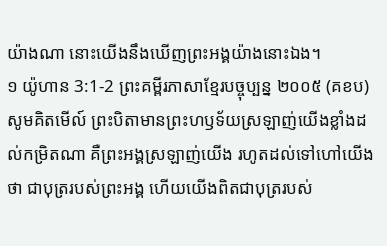យ៉ាងណា នោះយើងនឹងឃើញព្រះអង្គយ៉ាងនោះឯង។
១ យ៉ូហាន 3:1-2 ព្រះគម្ពីរភាសាខ្មែរបច្ចុប្បន្ន ២០០៥ (គខប)
សូមគិតមើល៍ ព្រះបិតាមានព្រះហឫទ័យស្រឡាញ់យើងខ្លាំងដល់កម្រិតណា គឺព្រះអង្គស្រឡាញ់យើង រហូតដល់ទៅហៅយើងថា ជាបុត្ររបស់ព្រះអង្គ ហើយយើងពិតជាបុត្ររបស់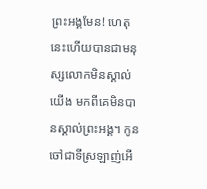ព្រះអង្គមែន! ហេតុនេះហើយបានជាមនុស្សលោកមិនស្គាល់យើង មកពីគេមិនបានស្គាល់ព្រះអង្គ។ កូនចៅជាទីស្រឡាញ់អើ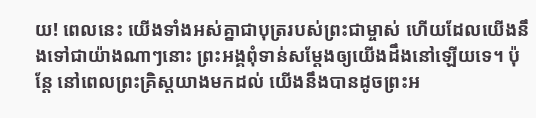យ! ពេលនេះ យើងទាំងអស់គ្នាជាបុត្ររបស់ព្រះជាម្ចាស់ ហើយដែលយើងនឹងទៅជាយ៉ាងណាៗនោះ ព្រះអង្គពុំទាន់សម្តែងឲ្យយើងដឹងនៅឡើយទេ។ ប៉ុន្តែ នៅពេលព្រះគ្រិស្តយាងមកដល់ យើងនឹងបានដូចព្រះអ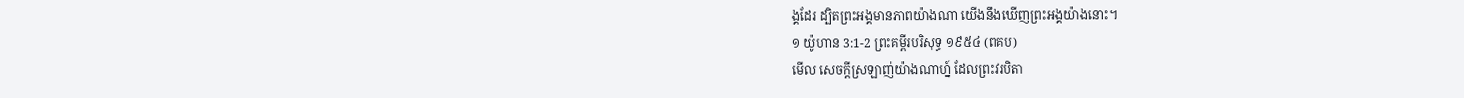ង្គដែរ ដ្បិតព្រះអង្គមានភាពយ៉ាងណា យើងនឹងឃើញព្រះអង្គយ៉ាងនោះ។
១ យ៉ូហាន 3:1-2 ព្រះគម្ពីរបរិសុទ្ធ ១៩៥៤ (ពគប)
មើល សេចក្ដីស្រឡាញ់យ៉ាងណាហ្ន៍ ដែលព្រះវរបិតា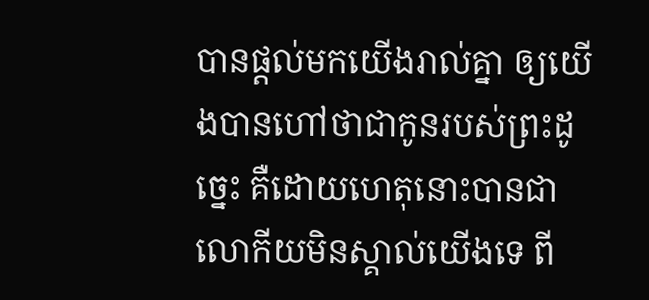បានផ្តល់មកយើងរាល់គ្នា ឲ្យយើងបានហៅថាជាកូនរបស់ព្រះដូច្នេះ គឺដោយហេតុនោះបានជាលោកីយមិនស្គាល់យើងទេ ពី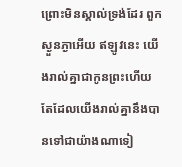ព្រោះមិនស្គាល់ទ្រង់ដែរ ពួកស្ងួនភ្ងាអើយ ឥឡូវនេះ យើងរាល់គ្នាជាកូនព្រះហើយ តែដែលយើងរាល់គ្នានឹងបានទៅជាយ៉ាងណាទៀ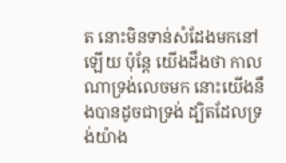ត នោះមិនទាន់សំដែងមកនៅឡើយ ប៉ុន្តែ យើងដឹងថា កាលណាទ្រង់លេចមក នោះយើងនឹងបានដូចជាទ្រង់ ដ្បិតដែលទ្រង់យ៉ាង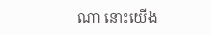ណា នោះយើង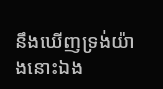នឹងឃើញទ្រង់យ៉ាងនោះឯង